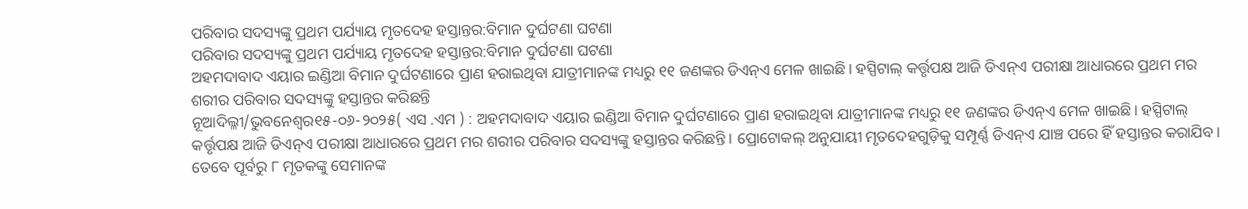ପରିବାର ସଦସ୍ୟଙ୍କୁ ପ୍ରଥମ ପର୍ଯ୍ୟାୟ ମୃତଦେହ ହସ୍ତାନ୍ତର:ବିମାନ ଦୁର୍ଘଟଣା ଘଟଣା
ପରିବାର ସଦସ୍ୟଙ୍କୁ ପ୍ରଥମ ପର୍ଯ୍ୟାୟ ମୃତଦେହ ହସ୍ତାନ୍ତର:ବିମାନ ଦୁର୍ଘଟଣା ଘଟଣା
ଅହମଦାବାଦ ଏୟାର ଇଣ୍ଡିଆ ବିମାନ ଦୁର୍ଘଟଣାରେ ପ୍ରାଣ ହରାଇଥିବା ଯାତ୍ରୀମାନଙ୍କ ମଧ୍ୟରୁ ୧୧ ଜଣଙ୍କର ଡିଏନ୍ଏ ମେଳ ଖାଇଛି। ହସ୍ପିଟାଲ୍ କର୍ତ୍ତୃପକ୍ଷ ଆଜି ଡିଏନ୍ଏ ପରୀକ୍ଷା ଆଧାରରେ ପ୍ରଥମ ମର ଶରୀର ପରିବାର ସଦସ୍ୟଙ୍କୁ ହସ୍ତାନ୍ତର କରିଛନ୍ତି
ନୂଆଦିଲ୍ଳୀ/ଭୁବନେଶ୍ୱର୧୫-୦୬-୨୦୨୫( ଏସ .ଏମ ) : ଅହମଦାବାଦ ଏୟାର ଇଣ୍ଡିଆ ବିମାନ ଦୁର୍ଘଟଣାରେ ପ୍ରାଣ ହରାଇଥିବା ଯାତ୍ରୀମାନଙ୍କ ମଧ୍ୟରୁ ୧୧ ଜଣଙ୍କର ଡିଏନ୍ଏ ମେଳ ଖାଇଛି। ହସ୍ପିଟାଲ୍ କର୍ତ୍ତୃପକ୍ଷ ଆଜି ଡିଏନ୍ଏ ପରୀକ୍ଷା ଆଧାରରେ ପ୍ରଥମ ମର ଶରୀର ପରିବାର ସଦସ୍ୟଙ୍କୁ ହସ୍ତାନ୍ତର କରିଛନ୍ତି। ପ୍ରୋଟୋକଲ୍ ଅନୁଯାୟୀ ମୃତଦେହଗୁଡ଼ିକୁ ସମ୍ପୂର୍ଣ୍ଣ ଡିଏନ୍ଏ ଯାଞ୍ଚ ପରେ ହିଁ ହସ୍ତାନ୍ତର କରାଯିବ। ତେବେ ପୂର୍ବରୁ ୮ ମୃତକଙ୍କୁ ସେମାନଙ୍କ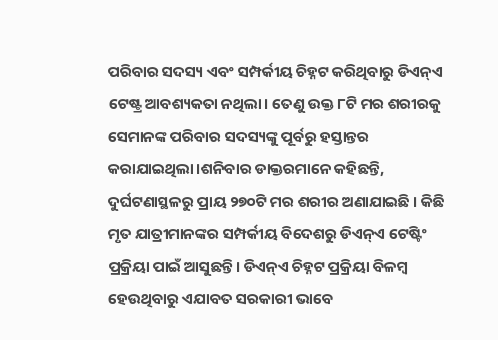ପରିବାର ସଦସ୍ୟ ଏବଂ ସମ୍ପର୍କୀୟ ଚିହ୍ନଟ କରିଥିବାରୁ ଡିଏନ୍ଏ ଟେଷ୍ଟ୍ର ଆବଶ୍ୟକତା ନଥିଲା। ତେଣୁ ଉକ୍ତ ୮ଟି ମର ଶରୀରକୁ ସେମାନଙ୍କ ପରିବାର ସଦସ୍ୟଙ୍କୁ ପୂର୍ବରୁ ହସ୍ତାନ୍ତର କରାଯାଇଥିଲା।ଶନିବାର ଡାକ୍ତରମାନେ କହିଛନ୍ତି, ଦୁର୍ଘଟଣାସ୍ଥଳରୁ ପ୍ରାୟ ୨୭୦ଟି ମର ଶରୀର ଅଣାଯାଇଛି । କିଛି ମୃତ ଯାତ୍ରୀମାନଙ୍କର ସମ୍ପର୍କୀୟ ବିଦେଶରୁ ଡିଏନ୍ଏ ଟେଷ୍ଟିଂ ପ୍ରକ୍ରିୟା ପାଇଁ ଆସୁଛନ୍ତି। ଡିଏନ୍ଏ ଚିହ୍ନଟ ପ୍ରକ୍ରିୟା ବିଳମ୍ବ ହେଉଥିବାରୁ ଏଯାବତ ସରକାରୀ ଭାବେ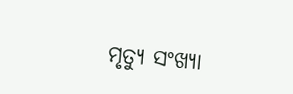ମୃତ୍ୟୁ ସଂଖ୍ୟା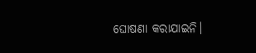ଘୋଷଣା କରାଯାଇନି।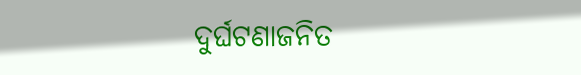ଦୁର୍ଘଟଣାଜନିତ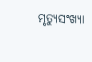ମୃତ୍ୟୁସଂଖ୍ୟା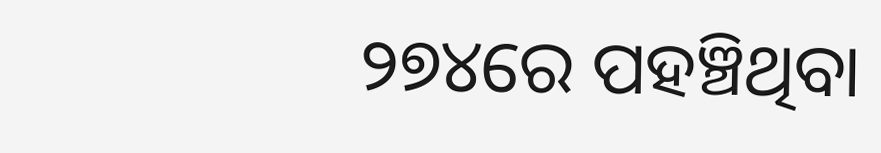୨୭୪ରେ ପହଞ୍ଚିଥିବା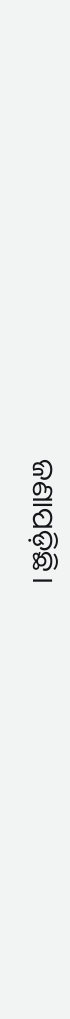ଜଣାପଡ଼ିଛି।